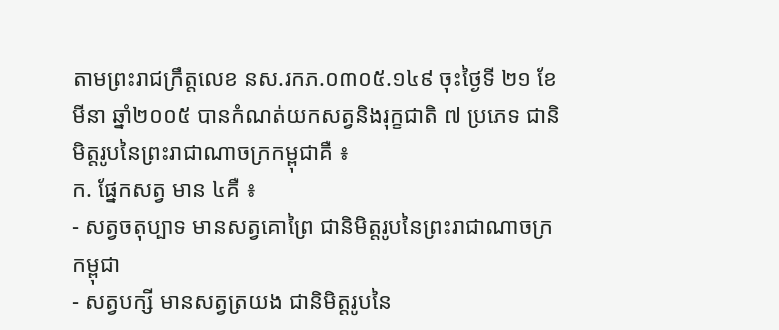តាមព្រះរាជក្រឹត្តលេខ នស.រកភ.០៣០៥.១៤៩ ចុះថ្ងៃទី ២១ ខែមីនា ឆ្នាំ២០០៥ បានកំណត់យកសត្វនិងរុក្ខជាតិ ៧ ប្រភេទ ជានិមិត្តរូបនៃព្រះរាជាណាចក្រកម្ពុជាគឺ ៖
ក. ផ្នែកសត្វ មាន ៤គឺ ៖
- សត្វចតុប្បាទ មានសត្វគោព្រៃ ជានិមិត្តរូបនៃព្រះរាជាណាចក្រកម្ពុជា
- សត្វបក្សី មានសត្វត្រយង ជានិមិត្តរូបនៃ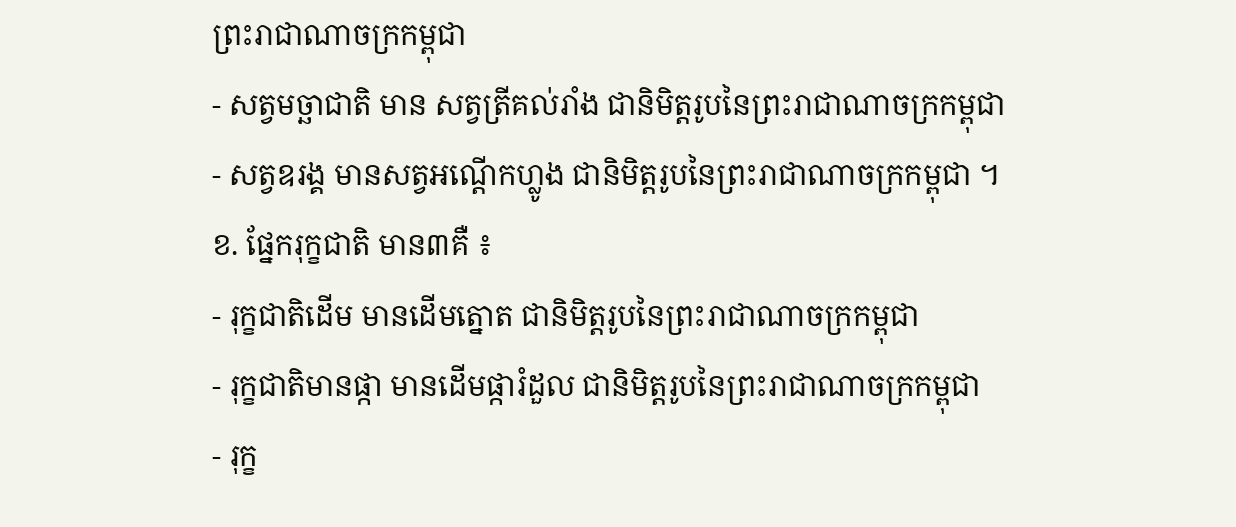ព្រះរាជាណាចក្រកម្ពុជា
- សត្វមច្ឆាជាតិ មាន សត្វត្រីគល់រាំង ជានិមិត្តរូបនៃព្រះរាជាណាចក្រកម្ពុជា
- សត្វឧរង្គ មានសត្វអណ្តើកហ្លូង ជានិមិត្តរូបនៃព្រះរាជាណាចក្រកម្ពុជា ។
ខ. ផ្នែករុក្ខជាតិ មាន៣គឺ ៖
- រុក្ខជាតិដើម មានដើមត្នោត ជានិមិត្តរូបនៃព្រះរាជាណាចក្រកម្ពុជា
- រុក្ខជាតិមានផ្កា មានដើមផ្ការំដួល ជានិមិត្តរូបនៃព្រះរាជាណាចក្រកម្ពុជា
- រុក្ខ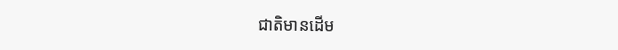ជាតិមានដើម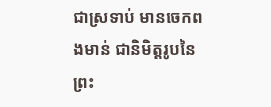ជាស្រទាប់ មានចេកពងមាន់ ជានិមិត្តរូបនៃព្រះ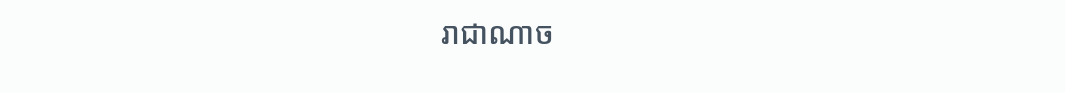រាជាណាច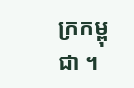ក្រកម្ពុជា ។